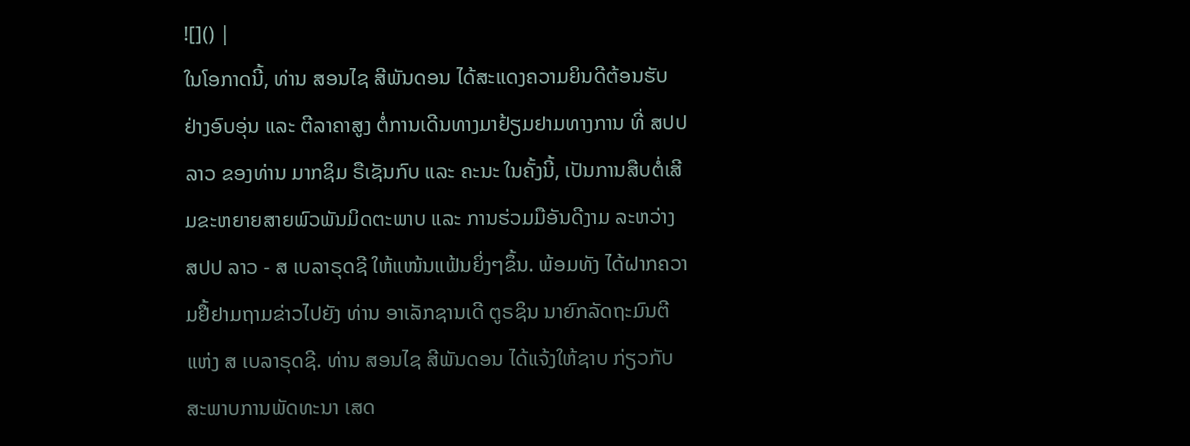![]() |
ໃນໂອກາດນີ້, ທ່ານ ສອນໄຊ ສີພັນດອນ ໄດ້ສະແດງຄວາມຍິນດີຕ້ອນຮັບຢ່າງອົບອຸ່ນ ແລະ ຕີລາຄາສູງ ຕໍ່ການເດີນທາງມາຢ້ຽມຢາມທາງການ ທີ່ ສປປ ລາວ ຂອງທ່ານ ມາກຊິມ ຣືເຊັນກົບ ແລະ ຄະນະ ໃນຄັ້ງນີ້, ເປັນການສືບຕໍ່ເສີມຂະຫຍາຍສາຍພົວພັນມິດຕະພາບ ແລະ ການຮ່ວມມືອັນດີງາມ ລະຫວ່າງ ສປປ ລາວ - ສ ເບລາຣຸດຊີ ໃຫ້ແໜ້ນແຟ້ນຍິ່ງໆຂຶ້ນ. ພ້ອມທັງ ໄດ້ຝາກຄວາມຢື້ຢາມຖາມຂ່າວໄປຍັງ ທ່ານ ອາເລັກຊານເດີ ຕູຣຊິນ ນາຍົກລັດຖະມົນຕີ ແຫ່ງ ສ ເບລາຣຸດຊີ. ທ່ານ ສອນໄຊ ສີພັນດອນ ໄດ້ແຈ້ງໃຫ້ຊາບ ກ່ຽວກັບສະພາບການພັດທະນາ ເສດ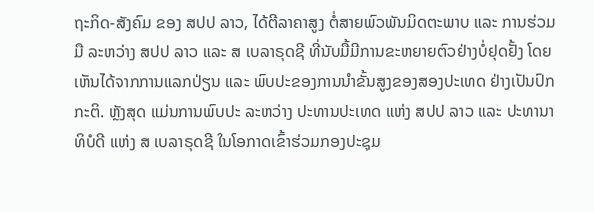ຖະກິດ-ສັງຄົມ ຂອງ ສປປ ລາວ, ໄດ້ຕີລາຄາສູງ ຕໍ່ສາຍພົວພັນມິດຕະພາບ ແລະ ການຮ່ວມມື ລະຫວ່າງ ສປປ ລາວ ແລະ ສ ເບລາຣຸດຊີ ທີ່ນັບມື້ມີການຂະຫຍາຍຕົວຢ່າງບໍ່ຢຸດຢັ້ງ ໂດຍເຫັນໄດ້ຈາກການແລກປ່ຽນ ແລະ ພົບປະຂອງການນໍາຂັ້ນສູງຂອງສອງປະເທດ ຢ່າງເປັນປົກກະຕິ. ຫຼັງສຸດ ແມ່ນການພົບປະ ລະຫວ່າງ ປະທານປະເທດ ແຫ່ງ ສປປ ລາວ ແລະ ປະທານາທິບໍດີ ແຫ່ງ ສ ເບລາຣຸດຊີ ໃນໂອກາດເຂົ້າຮ່ວມກອງປະຊຸມ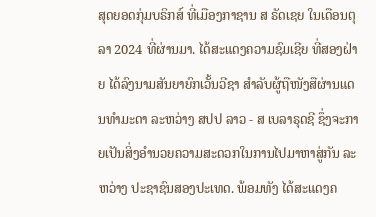ສຸດຍອດກຸ່ມບຣິກສ໌ ທີ່ເມືອງກາຊານ ສ ຣັດເຊຍ ໃນເດືອນຕຸລາ 2024 ທີ່ຜ່ານມາ. ໄດ້ສະແດງຄວາມຊົມເຊີຍ ທີ່ສອງຝ່າຍ ໄດ້ລົງນາມສັນຍາຍົກເວັ້ນວີຊາ ສໍາລັບຜູ້ຖືໜັງສືຜ່ານແດນທໍາມະດາ ລະຫວ່າງ ສປປ ລາວ - ສ ເບລາຣຸດຊີ ຊຶ່ງຈະກາຍເປັນສິ່ງອຳນວຍຄວາມສະດວກໃນການໄປມາຫາສູ່ກັນ ລະຫວ່າງ ປະຊາຊົນສອງປະເທດ. ພ້ອມທັງ ໄດ້ສະແດງຄ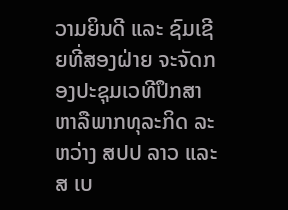ວາມຍິນດີ ແລະ ຊົມເຊີຍທີ່ສອງຝ່າຍ ຈະຈັດກອງປະຊຸມເວທີປຶກສາຫາລືພາກທຸລະກິດ ລະຫວ່າງ ສປປ ລາວ ແລະ ສ ເບ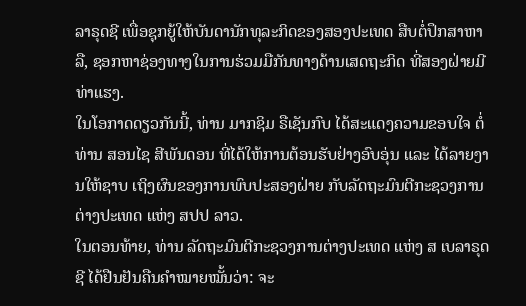ລາຣຸດຊີ ເພື່ອຊຸກຍູ້ໃຫ້ບັນດານັກທຸລະກິດຂອງສອງປະເທດ ສືບຕໍ່ປຶກສາຫາລື, ຊອກຫາຊ່ອງທາງໃນການຮ່ວມມືກັນທາງດ້ານເສດຖະກິດ ທີ່ສອງຝ່າຍມີທ່າແຮງ.
ໃນໂອກາດດຽວກັນນີ້, ທ່ານ ມາກຊິມ ຣືເຊັນກົບ ໄດ້ສະແດງຄວາມຂອບໃຈ ຕໍ່ທ່ານ ສອນໄຊ ສີພັນດອນ ທີ່ໄດ້ໃຫ້ການຕ້ອນຮັບຢ່າງອົບອຸ່ນ ແລະ ໄດ້ລາຍງານໃຫ້ຊາບ ເຖິງຜົນຂອງການພົບປະສອງຝ່າຍ ກັບລັດຖະມົນຕີກະຊວງການຕ່າງປະເທດ ແຫ່ງ ສປປ ລາວ.
ໃນຕອນທ້າຍ, ທ່ານ ລັດຖະມົນຕີກະຊວງການຕ່າງປະເທດ ແຫ່ງ ສ ເບລາຣຸດຊີ ໄດ້ຢືນຢັນຄືນຄຳໝາຍໝັ້ນວ່າ: ຈະ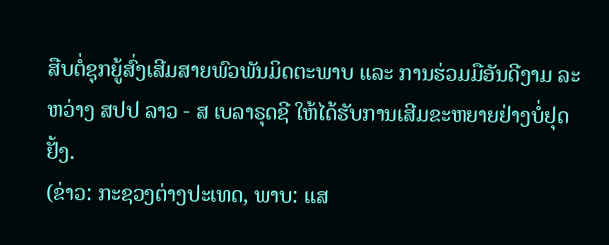ສືບຕໍ່ຊຸກຍູ້ສົ່ງເສີມສາຍພົວພັນມິດຕະພາບ ແລະ ການຮ່ວມມືອັນດີງາມ ລະຫວ່າງ ສປປ ລາວ - ສ ເບລາຣຸດຊີ ໃຫ້ໄດ້ຮັບການເສີມຂະຫຍາຍຢ່າງບໍ່ຢຸດຢັ້ງ.
(ຂ່າວ: ກະຊວງຕ່າງປະເທດ, ພາບ: ແສ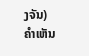ງຈັນ)
ຄໍາເຫັນ